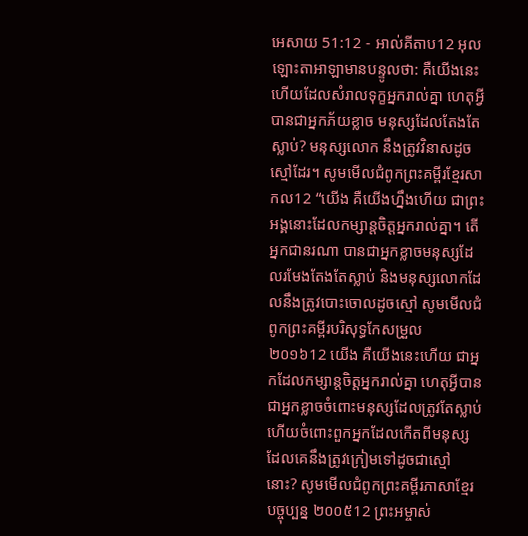អេសាយ 51:12 - អាល់គីតាប12 អុលឡោះតាអាឡាមានបន្ទូលថា: គឺយើងនេះហើយដែលសំរាលទុក្ខអ្នករាល់គ្នា ហេតុអ្វីបានជាអ្នកភ័យខ្លាច មនុស្សដែលតែងតែស្លាប់? មនុស្សលោក នឹងត្រូវវិនាសដូចស្មៅដែរ។ សូមមើលជំពូកព្រះគម្ពីរខ្មែរសាកល12 “យើង គឺយើងហ្នឹងហើយ ជាព្រះអង្គនោះដែលកម្សាន្តចិត្តអ្នករាល់គ្នា។ តើអ្នកជានរណា បានជាអ្នកខ្លាចមនុស្សដែលរមែងតែងតែស្លាប់ និងមនុស្សលោកដែលនឹងត្រូវបោះចោលដូចស្មៅ សូមមើលជំពូកព្រះគម្ពីរបរិសុទ្ធកែសម្រួល ២០១៦12 យើង គឺយើងនេះហើយ ជាអ្នកដែលកម្សាន្តចិត្តអ្នករាល់គ្នា ហេតុអ្វីបានជាអ្នកខ្លាចចំពោះមនុស្សដែលត្រូវតែស្លាប់ ហើយចំពោះពួកអ្នកដែលកើតពីមនុស្ស ដែលគេនឹងត្រូវក្រៀមទៅដូចជាស្មៅនោះ? សូមមើលជំពូកព្រះគម្ពីរភាសាខ្មែរបច្ចុប្បន្ន ២០០៥12 ព្រះអម្ចាស់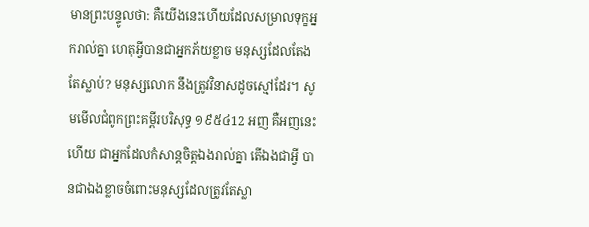មានព្រះបន្ទូលថា: គឺយើងនេះហើយដែលសម្រាលទុក្ខអ្នករាល់គ្នា ហេតុអ្វីបានជាអ្នកភ័យខ្លាច មនុស្សដែលតែងតែស្លាប់? មនុស្សលោក នឹងត្រូវវិនាសដូចស្មៅដែរ។ សូមមើលជំពូកព្រះគម្ពីរបរិសុទ្ធ ១៩៥៤12 អញ គឺអញនេះហើយ ជាអ្នកដែលកំសាន្តចិត្តឯងរាល់គ្នា តើឯងជាអ្វី បានជាឯងខ្លាចចំពោះមនុស្សដែលត្រូវតែស្លា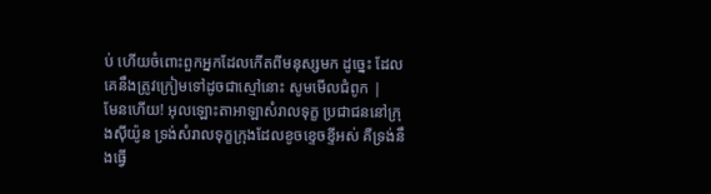ប់ ហើយចំពោះពួកអ្នកដែលកើតពីមនុស្សមក ដូច្នេះ ដែលគេនឹងត្រូវក្រៀមទៅដូចជាស្មៅនោះ សូមមើលជំពូក |
មែនហើយ! អុលឡោះតាអាឡាសំរាលទុក្ខ ប្រជាជននៅក្រុងស៊ីយ៉ូន ទ្រង់សំរាលទុក្ខក្រុងដែលខូចខ្ទេចខ្ទីអស់ គឺទ្រង់នឹងធ្វើ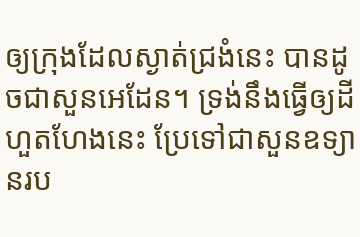ឲ្យក្រុងដែលស្ងាត់ជ្រងំនេះ បានដូចជាសួនអេដែន។ ទ្រង់នឹងធ្វើឲ្យដីហួតហែងនេះ ប្រែទៅជាសួនឧទ្យានរប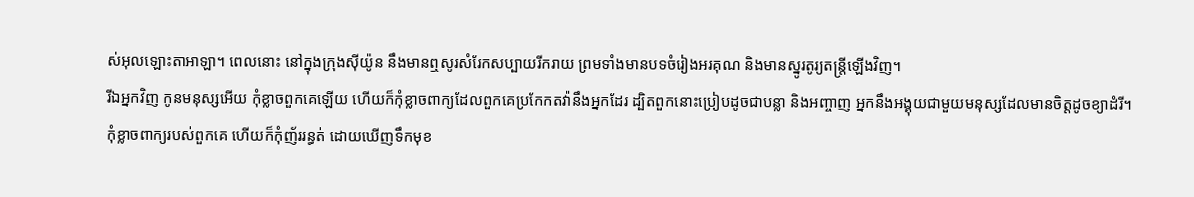ស់អុលឡោះតាអាឡា។ ពេលនោះ នៅក្នុងក្រុងស៊ីយ៉ូន នឹងមានឮសូរសំរែកសប្បាយរីករាយ ព្រមទាំងមានបទចំរៀងអរគុណ និងមានស្នូរតូរ្យតន្ត្រីឡើងវិញ។
រីឯអ្នកវិញ កូនមនុស្សអើយ កុំខ្លាចពួកគេឡើយ ហើយក៏កុំខ្លាចពាក្យដែលពួកគេប្រកែកតវ៉ានឹងអ្នកដែរ ដ្បិតពួកនោះប្រៀបដូចជាបន្លា និងអញ្ចាញ អ្នកនឹងអង្គុយជាមួយមនុស្សដែលមានចិត្តដូចខ្យាដំរី។ កុំខ្លាចពាក្យរបស់ពួកគេ ហើយក៏កុំញ័ររន្ធត់ ដោយឃើញទឹកមុខ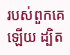របស់ពួកគេឡើយ ដ្បិត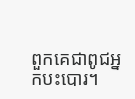ពួកគេជាពូជអ្នកបះបោរ។